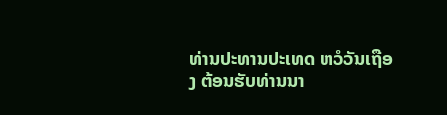ທ່ານປະທານປະເທດ ຫວໍວັນເຖືອງ ຕ້ອນຮັບທ່ານນາ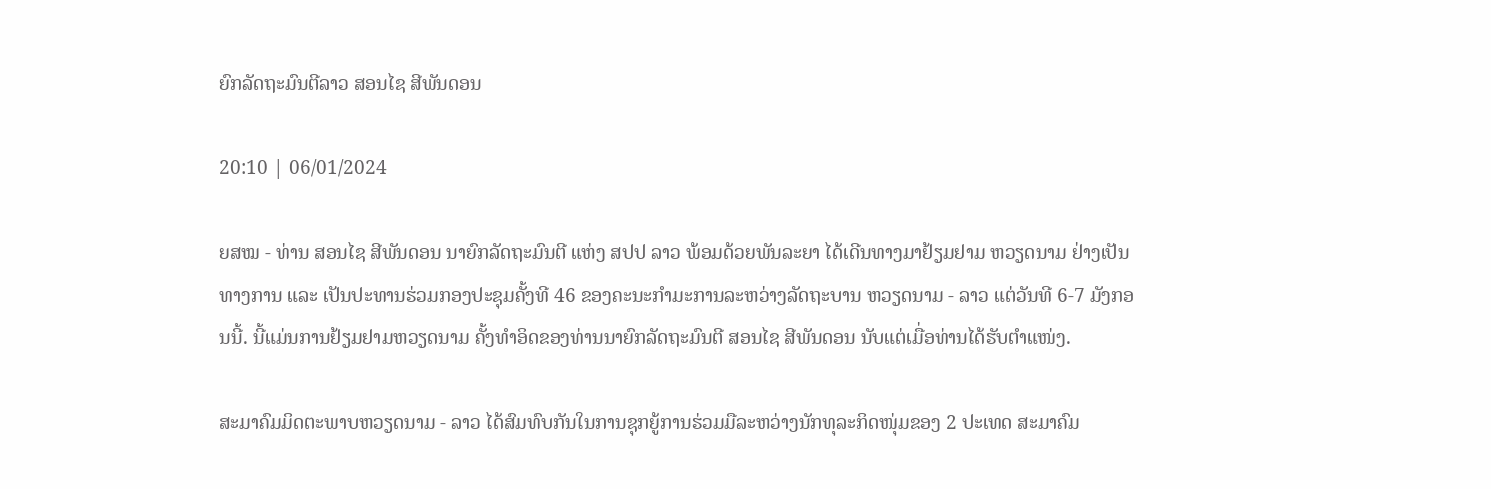ຍົກລັດຖະມົນຕີລາວ ສອນໄຊ ສີພັນດອນ

20:10 | 06/01/2024

ຍສໝ - ທ່ານ ສອນໄຊ ສີພັນດອນ ນາຍົກລັດຖະມົນຕີ ແຫ່ງ ສປປ ລາວ ພ້ອມດ້ວຍພັນລະຍາ ໄດ້ເດີນທາງມາຢ້ຽມຢາມ ຫວຽດນາມ ຢ່າງເປັນທາງການ ແລະ ເປັນປະທານຮ່ວມກອງປະຊຸມຄັ້ງທີ 46 ຂອງຄະນະກຳມະການລະຫວ່າງລັດຖະບານ ຫວຽດນາມ - ລາວ ແຕ່ວັນທີ 6-7 ມັງກອນນີ້. ນີ້ແມ່ນການຢ້ຽມຢາມຫວຽດນາມ ຄັ້ງທຳອິດຂອງທ່ານນາຍົກລັດຖະມົນຕີ ສອນໄຊ ສີພັນດອນ ນັບແຕ່ເມື່ອທ່ານໄດ້ຮັບຕຳແໜ່ງ.

ສະມາຄົມມິດຕະພາບຫວຽດນາມ - ລາວ ໄດ້ສົມທົບກັນໃນການຊຸກຍູ້ການຮ່ວມມືລະຫວ່າງນັກທຸລະກິດໜຸ່ມຂອງ 2 ປະເທດ ສະມາຄົມ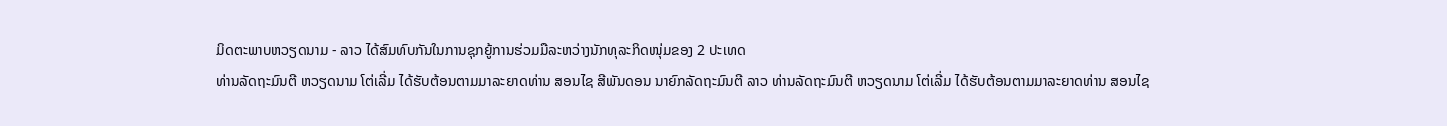ມິດຕະພາບຫວຽດນາມ - ລາວ ໄດ້ສົມທົບກັນໃນການຊຸກຍູ້ການຮ່ວມມືລະຫວ່າງນັກທຸລະກິດໜຸ່ມຂອງ 2 ປະເທດ
ທ່ານລັດຖະມົນຕີ ຫວຽດນາມ ໂຕ່ເລີ່ມ ໄດ້ຮັບຕ້ອນຕາມມາລະຍາດທ່ານ ສອນໄຊ ສີພັນດອນ ນາຍົກລັດຖະມົນຕີ ລາວ ທ່ານລັດຖະມົນຕີ ຫວຽດນາມ ໂຕ່ເລີ່ມ ໄດ້ຮັບຕ້ອນຕາມມາລະຍາດທ່ານ ສອນໄຊ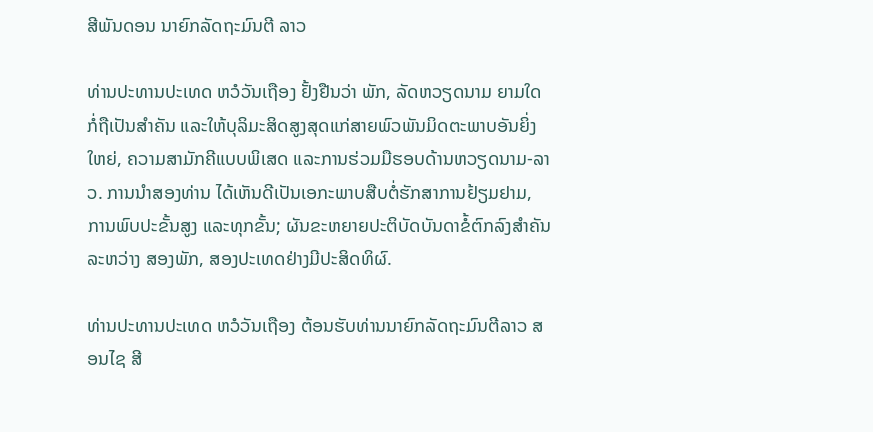ສີພັນດອນ ນາຍົກລັດຖະມົນຕີ ລາວ

ທ່ານປະທານປະເທດ ຫວໍວັນເຖືອງ ຢັ້ງຢືນວ່າ ພັກ, ລັດຫວຽດນາມ ຍາມໃດກໍ່ຖືເປັນສຳຄັນ ແລະໃຫ້ບຸລິມະສິດສູງສຸດແກ່ສາຍພົວພັນມິດຕະພາບອັນຍິ່ງໃຫຍ່, ຄວາມສາມັກຄີແບບພິເສດ ແລະການຮ່ວມມືຮອບດ້ານຫວຽດນາມ-ລາວ. ການນຳສອງທ່ານ ໄດ້ເຫັນດີເປັນເອກະພາບສືບຕໍ່ຮັກສາການຢ້ຽມຢາມ, ການພົບປະຂັ້ນສູງ ແລະທຸກຂັ້ນ; ຜັນຂະຫຍາຍປະຕິບັດບັນດາຂໍ້ຕົກລົງສຳຄັນລະຫວ່າງ ສອງພັກ, ສອງປະເທດຢ່າງມີປະສິດທິຜົ.

ທ່ານປະທານປະເທດ ຫວໍວັນເຖືອງ ຕ້ອນຮັບທ່ານນາຍົກລັດຖະມົນຕີລາວ ສອນໄຊ ສີ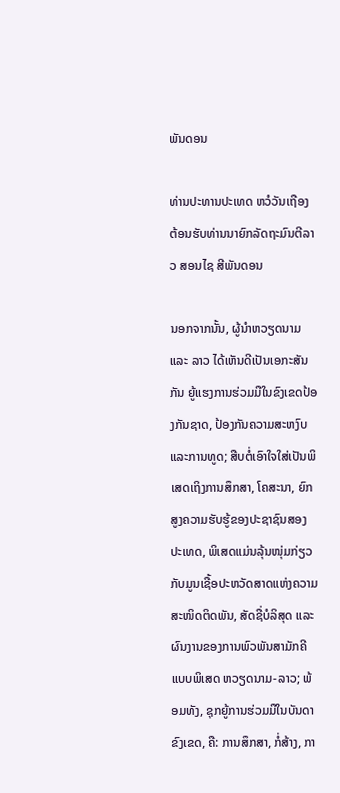ພັນດອນ

ທ່ານປະທານປະເທດ ຫວໍວັນເຖືອງ ຕ້ອນຮັບທ່ານນາຍົກລັດຖະມົນຕີລາວ ສອນໄຊ ສີພັນດອນ

ນອກຈາກນັ້ນ, ຜູ້ນຳຫວຽດນາມ ແລະ ລາວ ໄດ້ເຫັນດີເປັນເອກະສັນກັນ ຍູ້ແຮງການຮ່ວມມືໃນຂົງເຂດປ້ອງກັນຊາດ, ປ້ອງກັນຄວາມສະຫງົບ ແລະການທູດ; ສືບຕໍ່ເອົາໃຈໃສ່ເປັນພິເສດເຖິງການສຶກສາ, ໂຄສະນາ, ຍົກສູງຄວາມຮັບຮູ້ຂອງປະຊາຊົນສອງປະເທດ, ພິເສດແມ່ນລຸ້ນໜຸ່ມກ່ຽວກັບມູນເຊື້ອປະຫວັດສາດແຫ່ງຄວາມສະໜິດຕິດພັນ, ສັດຊື່ບໍລິສຸດ ແລະຜົນງານຂອງການພົວພັນສາມັກຄີແບບພິເສດ ຫວຽດນາມ-ລາວ; ພ້ອມທັງ, ຊຸກຍູ້ການຮ່ວມມືໃນບັນດາຂົງເຂດ, ຄື: ການສຶກສາ, ກໍ່ສ້າງ, ກາ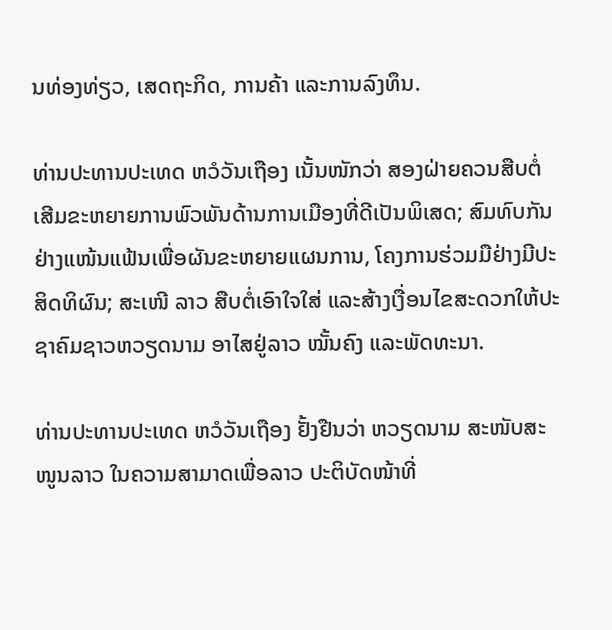ນທ່ອງທ່ຽວ, ເສດຖະກິດ, ການຄ້າ ແລະການລົງທຶນ.

ທ່ານປະທານປະເທດ ຫວໍວັນເຖືອງ ເນັ້ນໜັກວ່າ ສອງຝ່າຍຄວນສືບຕໍ່ເສີມຂະຫຍາຍການພົວພັນດ້ານການເມືອງທີ່ດີເປັນພິເສດ; ສົມທົບກັນຢ່າງແໜ້ນແຟ້ນເພື່ອຜັນຂະຫຍາຍແຜນການ, ໂຄງການຮ່ວມມືຢ່າງມີປະສິດທິຜົນ; ສະເໜີ ລາວ ສືບຕໍ່ເອົາໃຈໃສ່ ແລະສ້າງເງື່ອນໄຂສະດວກໃຫ້ປະຊາຄົມຊາວຫວຽດນາມ ອາໄສຢູ່ລາວ ໝັ້ນຄົງ ແລະພັດທະນາ.

ທ່ານປະທານປະເທດ ຫວໍວັນເຖືອງ ຢັ້ງຢືນວ່າ ຫວຽດນາມ ສະໜັບສະໜູນລາວ ໃນຄວາມສາມາດເພື່ອລາວ ປະຕິບັດໜ້າທີ່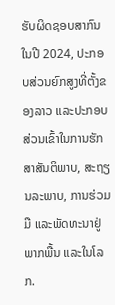ຮັບຜິດຊອບສາກົນໃນປີ 2024, ປະກອບສ່ວນຍົກສູງທີ່ຕັ້ງຂອງລາວ ແລະປະກອບສ່ວນເຂົ້າໃນການຮັກສາສັນຕິພາບ, ສະຖຽນລະພາບ, ການຮ່ວມມື ແລະພັດທະນາຢູ່ພາກພື້ນ ແລະໃນໂລກ.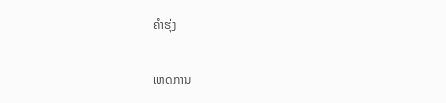ຄຳຮຸ່ງ

ເຫດການ